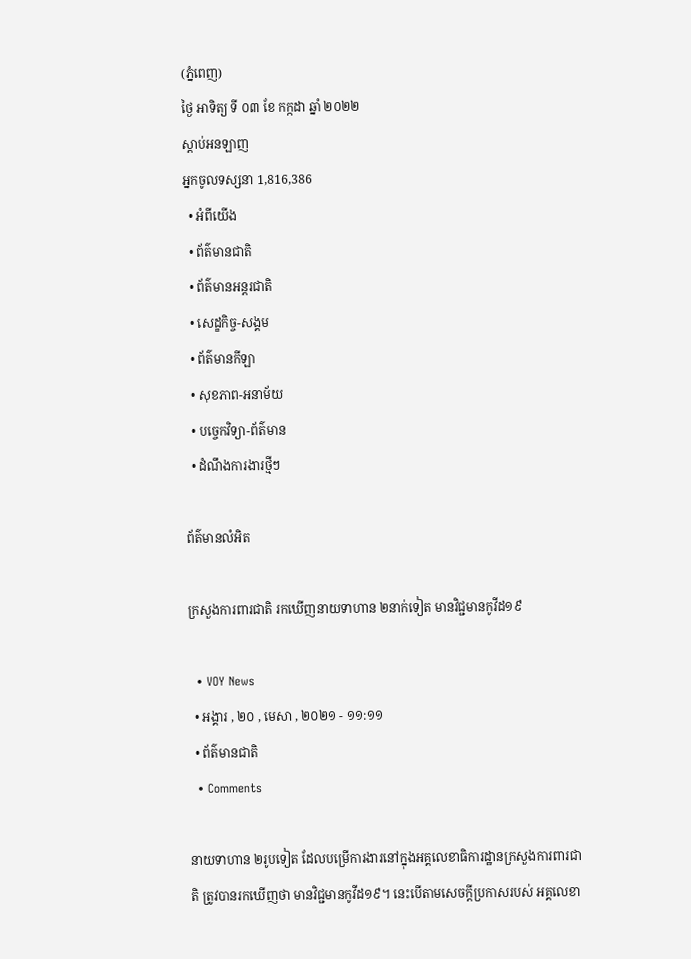(ភ្នំពេញ)
ថ្ងៃ អាទិត្យ ទី ០៣ ខែ កក្កដា ឆ្នាំ ២០២២
ស្តាប់អនឡាញ
អ្នកចូលទស្សនា 1,816,386
  • អំពីយើង
  • ព័ត៌មានជាតិ
  • ព័ត៌មានអន្តរជាតិ
  • សេដ្ខកិច្ច-សង្គម
  • ព័ត៌មានកីឡា
  • សុខភាព-អនាម័យ
  • បច្ចេកវិទ្យា-ព័ត៌មាន
  • ដំណឹងការងារថ្មីៗ

ព័ត៌មានលំអិត

ក្រសួងការពារជាតិ រកឃើញនាយទាហាន ២នាក់ទៀត មានវិជ្ជមានកូវីដ១៩

  • VOY News
  • អង្គារ , ២០ , មេសា , ២០២១ - ១១:១១
  • ព័ត៌មានជាតិ
  • Comments

នាយទាហាន ២រូបទៀត ដែលបម្រើការងារនៅក្នុងអគ្គលេខាធិការដ្ឋានក្រសួងការពារជាតិ ត្រូវបានរកឃើញថា មានវិជ្ជមានកូវីដ១៩។ នេះបើតាមសេចក្តីប្រកាសរបស់ អគ្គលេខា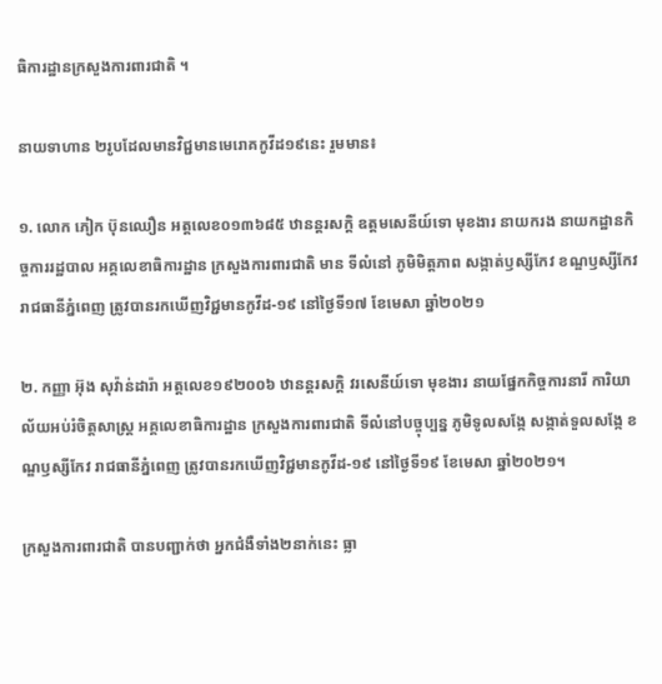ធិការដ្ឋានក្រសួងការពារជាតិ ។

នាយទាហាន ២រូបដែលមានវិជ្ជមានមេរោគកូវីដ១៩នេះ រួមមាន៖

១. លោក ភៀក ប៊ុនឈឿន អត្តលេខ០១៣៦៨៥ ឋានន្តរសក្តិ ឧត្តមសេនីយ៍ទោ មុខងារ នាយករង នាយកដ្ឋានកិច្ចការរដ្ឋបាល អគ្គលេខាធិការដ្ឋាន ក្រសួងការពារជាតិ មាន ទីលំនៅ ភូមិមិត្តភាព សង្កាត់ឫស្សីកែវ ខណ្ឌឫស្សីកែវ រាជធានីភ្នំពេញ ត្រូវបានរកឃើញវិជ្ជមានកូវីដ-១៩ នៅថ្ងៃទី១៧ ខែមេសា ឆ្នាំ២០២១

២. កញ្ញា អ៊ុង សុវ៉ាន់ដារ៉ា អត្តលេខ១៩២០០៦ ឋានន្តរសក្តិ វរសេនីយ៍ទោ មុខងារ នាយផ្នែកកិច្ចការនារី ការិយាល័យអប់រំចិត្តសាស្ត្រ អគ្គលេខាធិការដ្ឋាន ក្រសួងការពារជាតិ ទីលំនៅបច្ចុប្បន្ន ភូមិទូលសង្កែ សង្កាត់ទួលសង្កែ ខណ្ឌឫស្សីកែវ រាជធានីភ្នំពេញ ត្រូវបានរកឃើញវិជ្ជមានកូវីដ-១៩ នៅថ្ងៃទី១៩ ខែមេសា ឆ្នាំ២០២១។

ក្រសួងការពារជាតិ បានបញ្ជាក់ថា អ្នកជំងឺទាំង២នាក់នេះ ធ្លា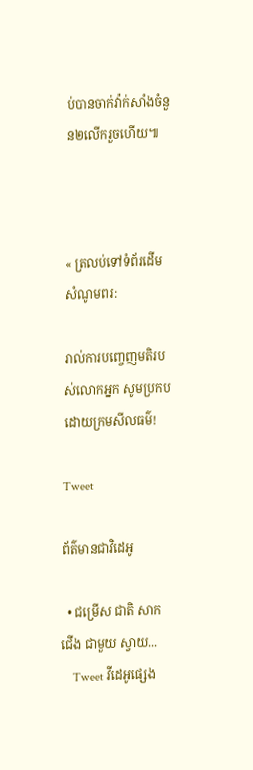ប់បានចាក់វ៉ាក់សាំងចំនួន២លើករួចហើយ៕



« ត្រលប់ទៅទំព័រដើម
សំណូមពរ:

រាល់ការបញ្ចេញមតិរបស់លោកអ្នក សូមប្រកបដោយក្រមសីលធម៌!

Tweet

ព័ត៌មានជាវិដេអូ

  • ជម្រើស ជាតិ សាកជើង ជាមួយ ស្វាយ...
    Tweet វីដេអូផ្សេង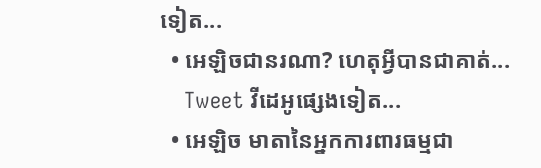ទៀត...
  • អេឡិចជានរណា? ហេតុអ្វីបានជាគាត់...
    Tweet វីដេអូផ្សេងទៀត...
  • អេឡិច មាតានៃអ្នកការពារធម្មជា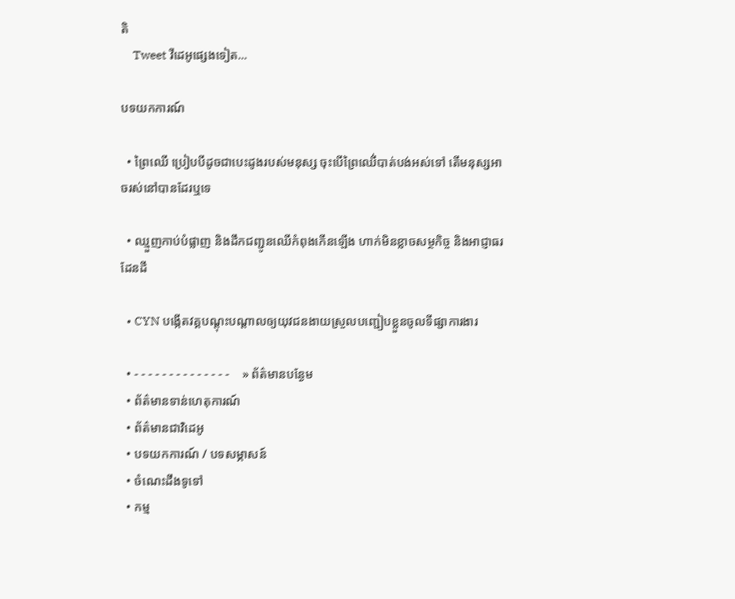តិ
    Tweet វីដេអូផ្សេងទៀត...

បទយកការណ៍

  • ព្រៃឈើ ប្រៀបបីដូចជាបេះដូងរបស់មនុស្ស ចុះបើព្រៃឈើ់បាត់បង់អស់ទៅ តើមនុស្សអាចរស់នៅបានដែរឬទេ

  • ឈ្មួញកាប់បំផ្លាញ និងដឹកជញ្ជូនឈើកំពុងកើនឡើង ហាក់មិនខ្លាចសម្ថកិច្ច និងអាជ្ញាធរដែនដី

  • CYN បង្កើតវគ្គបណ្តុះបណ្តាលឲ្យយុវជនងាយស្រួលបញ្ជៀបខ្លួនចូលទីផ្សាការងារ

  • - - - - - - - - - - - - - -    » ព័ត៌មានបន្ងែម
  • ព័ត៌មានទាន់ហេតុការណ៍
  • ព័ត៌មានជាវិដេអូ
  • បទយកការណ៍ / បទសម្ភាសន៍
  • ចំណេះដឹងទូទៅ
  • កម្ម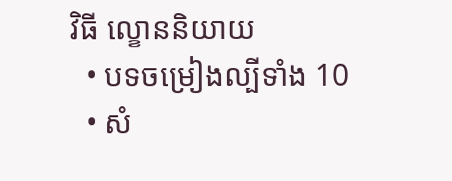វិធី ល្ខោននិយាយ
  • បទចម្រៀងល្បីទាំង 10
  • សំ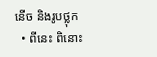នើច និងរូបថ្លុក
  • ពីនេះ ពិនោះ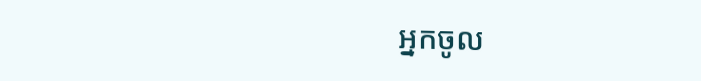អ្នកចូល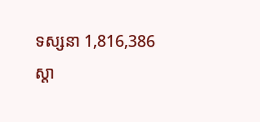ទស្សនា 1,816,386
ស្តា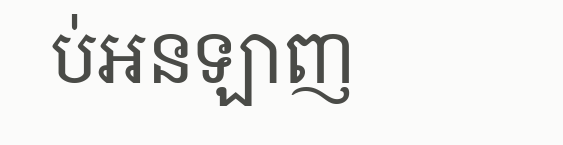ប់អនឡាញ